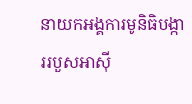នាយកអង្គការមូនិធិបង្ការរបួសអាស៊ី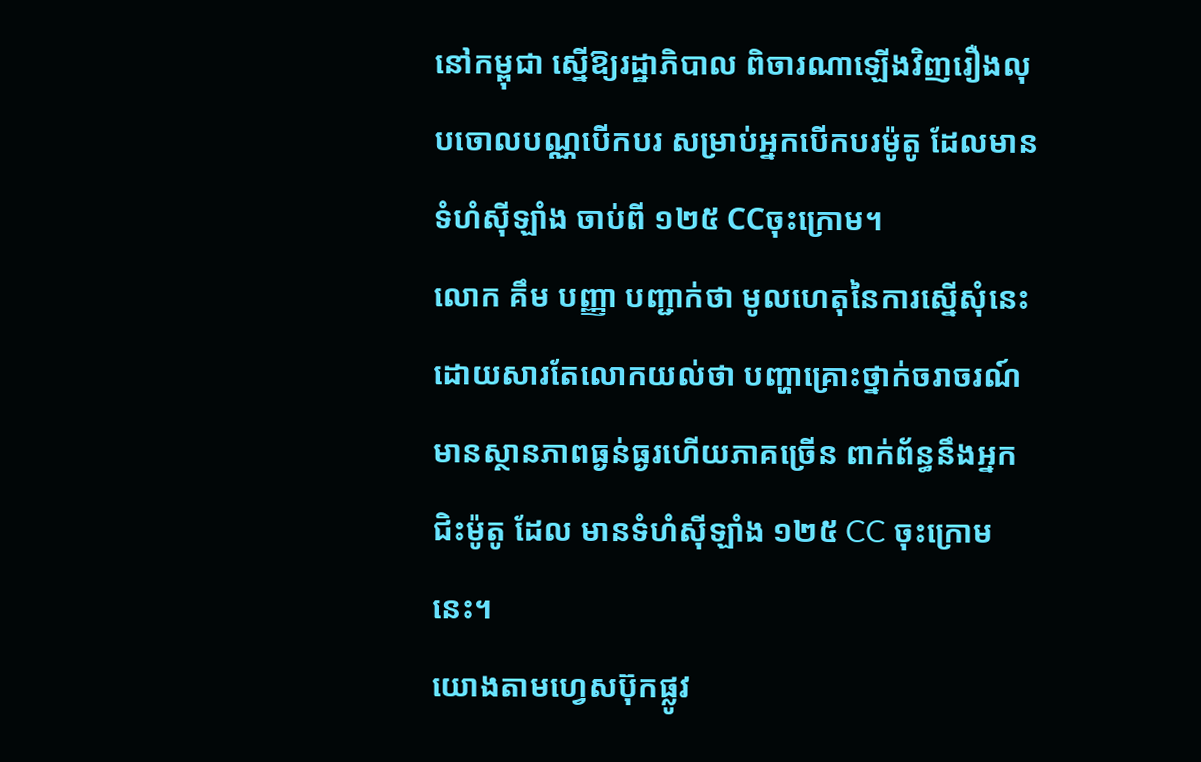នៅកម្ពុជា ស្នើឱ្យរដ្ឋាភិបាល ពិចារណាឡើងវិញរឿងលុបចោលបណ្ណបើកបរ សម្រាប់អ្នកបើកបរម៉ូតូ ដែលមានទំហំស៊ីឡាំង ចាប់ពី ១២៥ CCចុះក្រោម។
លោក គឹម បញ្ញា បញ្ជាក់ថា មូលហេតុនៃការស្នើសុំនេះ ដោយសារតែលោកយល់ថា បញ្ហាគ្រោះថ្នាក់ចរាចរណ៍ មានស្ថានភាពធ្ងន់ធ្ងរហើយភាគច្រើន ពាក់ព័ន្ធនឹងអ្នកជិះម៉ូតូ ដែល មានទំហំស៊ីឡាំង ១២៥ CC ចុះក្រោមនេះ។
យោងតាមហ្វេសប៊ុកផ្លូវ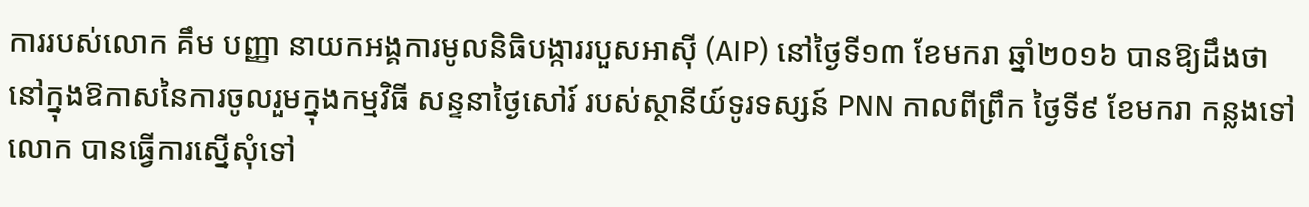ការរបស់លោក គឹម បញ្ញា នាយកអង្គការមូលនិធិបង្ការរបួសអាស៊ី (AIP) នៅថ្ងៃទី១៣ ខែមករា ឆ្នាំ២០១៦ បានឱ្យដឹងថា នៅក្នុងឱកាសនៃការចូលរួមក្នុងកម្មវិធី សន្ទនាថ្ងៃសៅរ៍ របស់ស្ថានីយ៍ទូរទស្សន៍ PNN កាលពីព្រឹក ថ្ងៃទី៩ ខែមករា កន្លងទៅ លោក បានធ្វើការស្នើសុំទៅ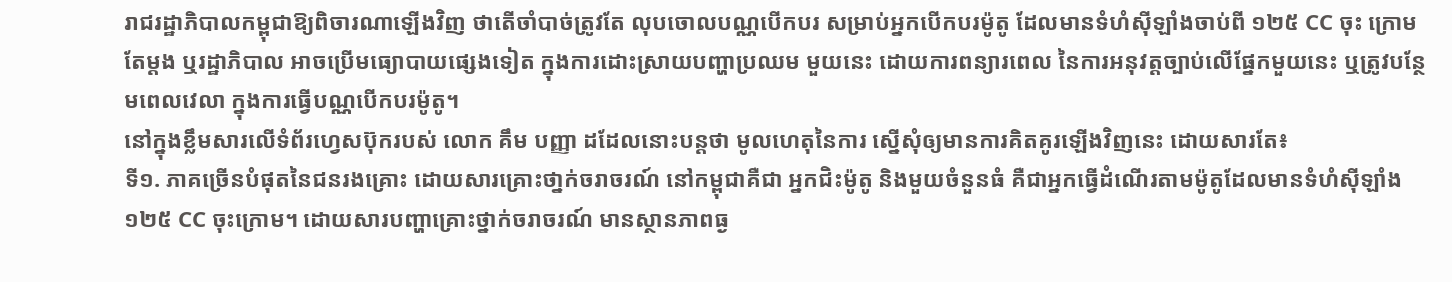រាជរដ្ឋាភិបាលកម្ពុជាឱ្យពិចារណាឡើងវិញ ថាតើចាំបាច់ត្រូវតែ លុបចោលបណ្ណបើកបរ សម្រាប់អ្នកបើកបរម៉ូតូ ដែលមានទំហំស៊ីឡាំងចាប់ពី ១២៥ CC ចុះ ក្រោមតែម្ដង ឬរដ្ឋាភិបាល អាចប្រើមធ្យោបាយផ្សេងទៀត ក្នុងការដោះស្រាយបញ្ហាប្រឈម មួយនេះ ដោយការពន្យារពេល នៃការអនុវត្ដច្បាប់លើផ្នែកមួយនេះ ឬត្រូវបន្ថែមពេលវេលា ក្នុងការធ្វើបណ្ណបើកបរម៉ូតូ។
នៅក្នុងខ្លឹមសារលើទំព័រហ្វេសប៊ុករបស់ លោក គឹម បញ្ញា ដដែលនោះបន្ដថា មូលហេតុនៃការ ស្នើសុំឲ្យមានការគិតគូរឡើងវិញនេះ ដោយសារតែ៖
ទី១. ភាគច្រើនបំផុតនៃជនរងគ្រោះ ដោយសារគ្រោះថា្នក់ចរាចរណ៍ នៅកម្ពុជាគឺជា អ្នកជិះម៉ូតូ និងមួយចំនួនធំ គឺជាអ្នកធ្វើដំណើរតាមម៉ូតូដែលមានទំហំស៊ីឡាំង ១២៥ CC ចុះក្រោម។ ដោយសារបញ្ហាគ្រោះថ្នាក់ចរាចរណ៍ មានស្ថានភាពធ្ង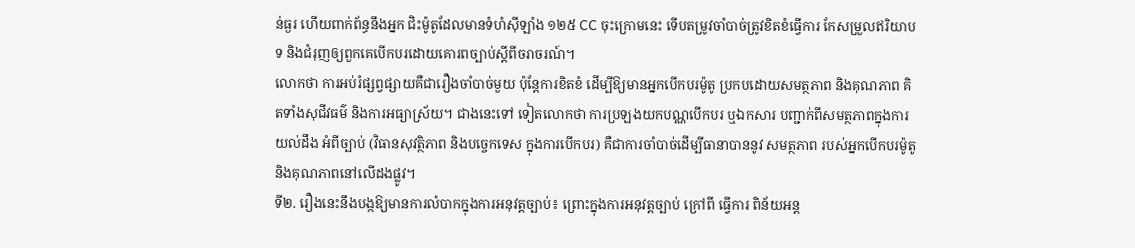ន់ធ្ងរ ហើយពាក់ព័ន្ធនឹងអ្នក ជិះម៉ូតូដែលមានទំហំស៊ីឡាំង ១២៥ CC ចុះក្រោមនេះ ទើបតម្រូវចាំបាច់ត្រូវខិតខំធ្វើការ កែសម្រួលឥរិយាបទ និងជំរុញឲ្យពួកគេបើកបរដោយគោរពច្បាប់ស្តីពីចរាចរណ៍។
លោកថា ការអប់រំផ្សព្វផ្សាយគឺជារឿងចាំបាច់មួយ ប៉ុន្តែការខិតខំ ដើម្បីឱ្យមានអ្នកបើកបរម៉ូតូ ប្រកបដោយសមត្ថភាព និងគុណភាព គិតទាំងសុជីវធម៌ និងការអធ្យាស្រ័យ។ ជាងនេះទៅ ទៀតលោកថា ការប្រឡងយកបណ្ណបើកបរ ឬឯកសារ បញ្ជាក់ពីសមត្ថភាពក្នុងការយល់ដឹង អំពីច្បាប់ (វិធានសុវត្ថិភាព និងបច្ចេកទេស ក្នុងការបើកបរ) គឺជាការចាំបាច់ដើម្បីធានាបាននូវ សមត្ថភាព របស់អ្នកបើកបរម៉ូតូ និងគុណភាពនៅលើដងផ្លូវ។
ទី២. រឿងនេះនឹងបង្កឱ្យមានការលំបាកក្នុងការអនុវត្តច្បាប់៖ ព្រោះក្នុងការអនុវត្តច្បាប់ ក្រៅពី ធ្វើការ ពិន័យអន្ត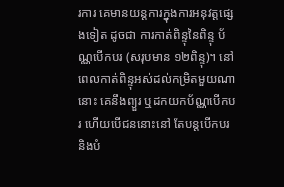រការ គេមានយន្តការក្នុងការអនុវត្តផ្សេងទៀត ដូចជា ការកាត់ពិន្ទុនៃពិន្ទុ ប័ណ្ណបើកបរ (សរុបមាន ១២ពិន្ទុ)។ នៅពេលកាត់ពិន្ទុអស់ដល់កម្រិតមួយណានោះ គេនឹងព្យួរ ឬដកយកប័ណ្ណបើកបរ ហើយបើជននោះនៅ តែបន្តបើកបរ និងបំ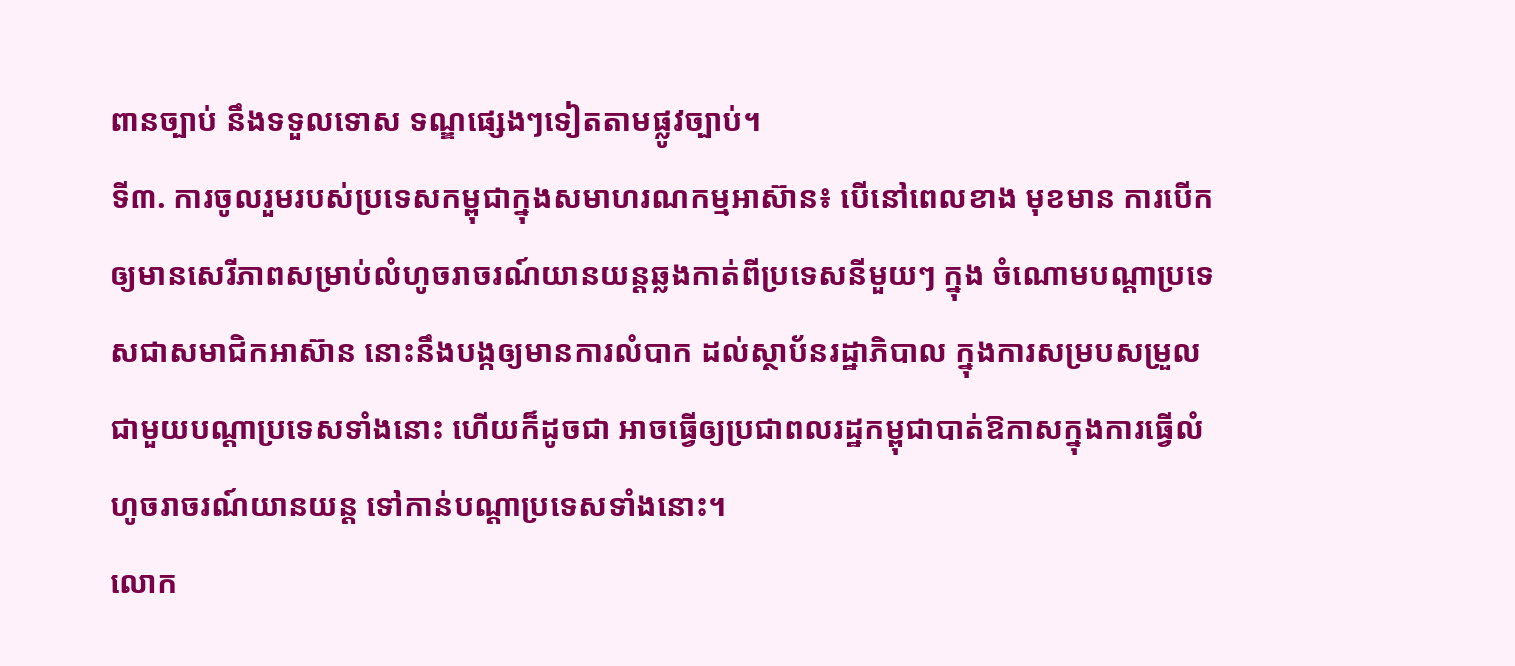ពានច្បាប់ នឹងទទួលទោស ទណ្ឌផ្សេងៗទៀតតាមផ្លូវច្បាប់។
ទី៣. ការចូលរួមរបស់ប្រទេសកម្ពុជាក្នុងសមាហរណកម្មអាស៊ាន៖ បើនៅពេលខាង មុខមាន ការបើកឲ្យមានសេរីភាពសម្រាប់លំហូចរាចរណ៍យានយន្តឆ្លងកាត់ពីប្រទេសនីមួយៗ ក្នុង ចំណោមបណ្តាប្រទេសជាសមាជិកអាស៊ាន នោះនឹងបង្កឲ្យមានការលំបាក ដល់ស្ថាប័នរដ្ឋាភិបាល ក្នុងការសម្របសម្រួលជាមួយបណ្តាប្រទេសទាំងនោះ ហើយក៏ដូចជា អាចធ្វើឲ្យប្រជាពលរដ្ឋកម្ពុជាបាត់ឱកាសក្នុងការធ្វើលំហូចរាចរណ៍យានយន្ត ទៅកាន់បណ្តាប្រទេសទាំងនោះ។
លោក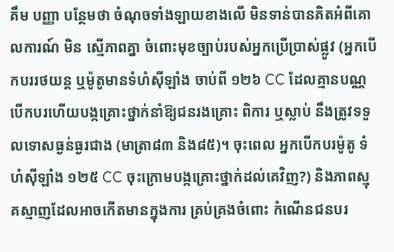គឹម បញ្ញា បន្ថែមថា ចំណុចទាំងឡាយខាងលើ មិនទាន់បានគិតអំពីគោលការណ៍ មិន ស្មើភាពគ្នា ចំពោះមុខច្បាប់របស់អ្នកប្រើប្រាស់ផ្លូវ (អ្នកបើកបររថយន្ត ឬម៉ូតូមានទំហំស៊ីឡាំង ចាប់ពី ១២៦ CC ដែលគ្មានបណ្ណបើកបរហើយបង្កគ្រោះថ្នាក់នាំឱ្យជនរងគ្រោះ ពិការ ឬស្លាប់ នឹងត្រូវទទួលទោសធ្ងន់ធ្ងរជាង (មាត្រា៨៣ និង៨៥)។ ចុះពេល អ្នកបើកបរម៉ូតូ ទំហំស៊ីឡាំង ១២៥ CC ចុះក្រោមបង្កគ្រោះថ្នាក់ដល់គេវិញ?) និងភាពស្មុគស្មាញដែលអាចកើតមានក្នុងការ គ្រប់គ្រងចំពោះ កំណើនជនបរ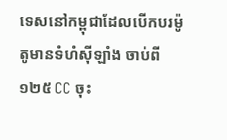ទេសនៅកម្ពុជាដែលបើកបរម៉ូតូមានទំហំស៊ីឡាំង ចាប់ពី ១២៥ CC ចុះ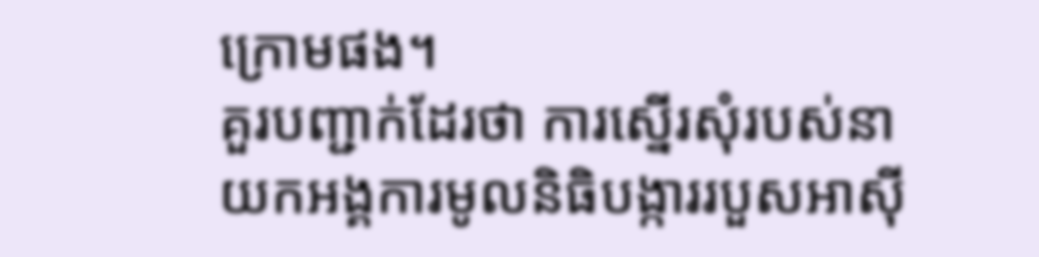ក្រោមផង។
គួរបញ្ជាក់ដែរថា ការស្នើរសុំរបស់នាយកអង្គការមូលនិធិបង្ការរបួសអាស៊ី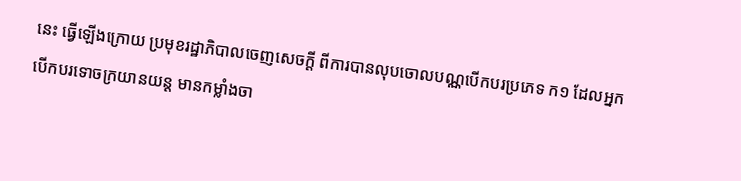នេះ ធ្វើឡើងក្រោយ ប្រមុខរដ្ឋាភិបាលចេញសេចក្ដី ពីការបានលុបចោលបណ្ណបើកបរប្រភេទ ក១ ដែលអ្នកបើកបរទោចក្រយានយន្ត មានកម្លាំងចា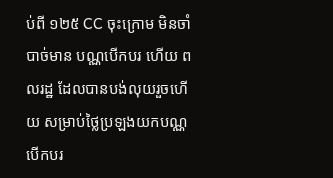ប់ពី ១២៥ CC ចុះក្រោម មិនចាំបាច់មាន បណ្ណបើកបរ ហើយ ពលរដ្ឋ ដែលបានបង់លុយរួចហើយ សម្រាប់ថ្លៃប្រឡងយកបណ្ណបើកបរ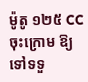ម៉ូតូ ១២៥ CC ចុះក្រោម ឱ្យទៅទទួ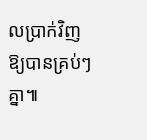លប្រាក់វិញឱ្យបានគ្រប់ៗគ្នា៕